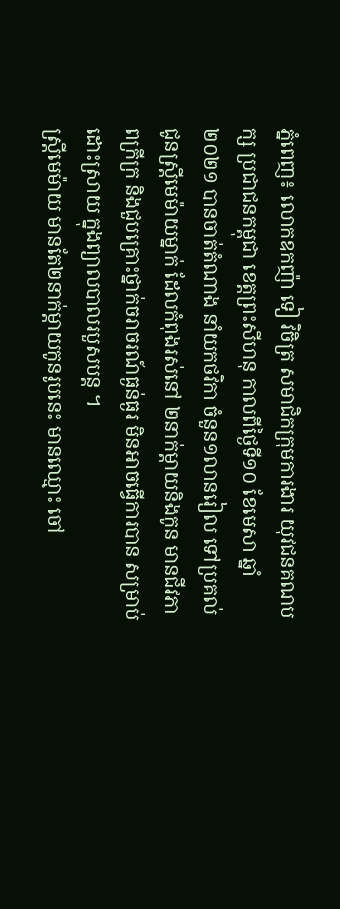ភ្នំពេញ៖ លោកឧកញ៉ា ទៀ វិចិត្រ សមាជិកក្រុមការងារ យុវជនគណបក្ស ប្រជាជនកម្ពុជា ខេត្តព្រះសីហនុ កាលពីថ្ងៃទី១០ ខែមេសា ឆ្នាំ២០២១ បានចាត់តំណាង នាំយកថវិកា ចំនួន១លានរៀល ទៅប្រគល់ជូនស្រ្តីមេម៉ាយម្នាក់ ដែលកំពុងរស់នៅ ២នាក់ម្តាយនិងកូន មានជីវភាពក្រីក្រ និងជួបគ្រោះថ្នាក់ចរាចរណ៍ធ្ងន់ធ្ងរ មិនអាចធ្វើការបាន សម្រាប់ដោះស្រាយ ក្នុងព្យាលបាលរបួសបន្ត ។
ស្រ្តីមេម៉ាយ មានតែ២នាក់ម្តាយកូនរូបនេះ មានឈ្មោះ ចៅ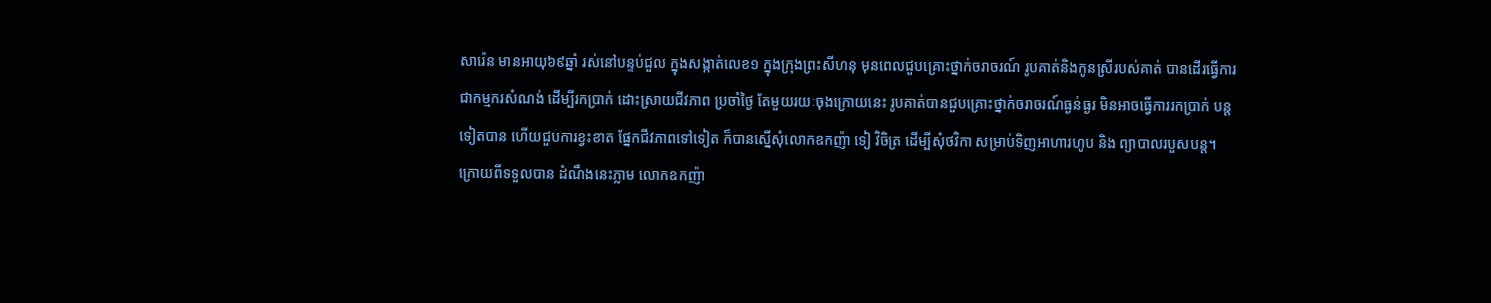សារ៉េន មានអាយុ៦៩ឆ្នាំ រស់នៅបន្ទប់ជួល ក្នុងសង្កាត់លេខ១ ក្នុងក្រុងព្រះសីហនុ មុនពេលជួបគ្រោះថ្នាក់ចរាចរណ៍ រូបគាត់និងកូនស្រីរបស់គាត់ បានដើរធ្វើការ ជាកម្មករសំណង់ ដើម្បីរកប្រាក់ ដោះស្រាយជីវភាព ប្រចាំថ្ងៃ តែមួយរយៈចុងក្រោយនេះ រូបគាត់បានជួបគ្រោះថ្នាក់ចរាចរណ៍ធ្ងន់ធ្ងរ មិនអាចធ្វើការរកប្រាក់ បន្តទៀតបាន ហើយជួបការខ្វះខាត ផ្នែកជីវភាពទៅទៀត ក៏បានស្នើសុំលោកឧកញ៉ា ទៀ វិចិត្រ ដើម្បីសុំថវិកា សម្រាប់ទិញអាហារហូប និង ព្យាបាលរបួសបន្ត។
ក្រោយពីទទួលបាន ដំណឹងនេះភ្លាម លោកឧកញ៉ា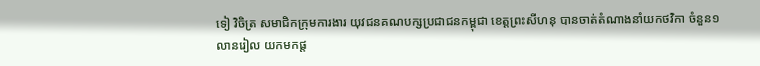ទៀ វិចិត្រ សមាជិកក្រុមការងារ យុវជនគណបក្សប្រជាជនកម្ពុជា ខេត្តព្រះសីហនុ បានចាត់តំណាងនាំយកថវិកា ចំនួន១លានរៀល យកមកផ្ត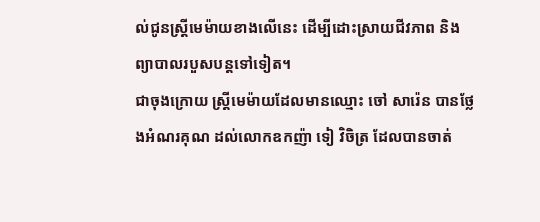ល់ជូនស្រ្តីមេម៉ាយខាងលើនេះ ដើម្បីដោះស្រាយជីវភាព និង ព្យាបាលរបួសបន្តទៅទៀត។
ជាចុងក្រោយ ស្រ្តីមេម៉ាយដែលមានឈ្មោះ ចៅ សារ៉េន បានថ្លែងអំណរគុណ ដល់លោកឧកញ៉ា ទៀ វិចិត្រ ដែលបានចាត់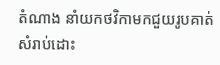តំណាង នាំយកថវិកាមកជួយរូបគាត់ សំរាប់ដោះ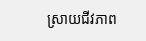ស្រាយជីវភាព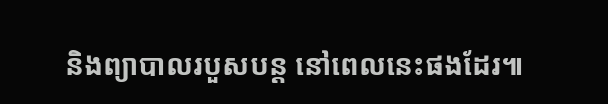និងព្យាបាលរបួសបន្ត នៅពេលនេះផងដែរ៕